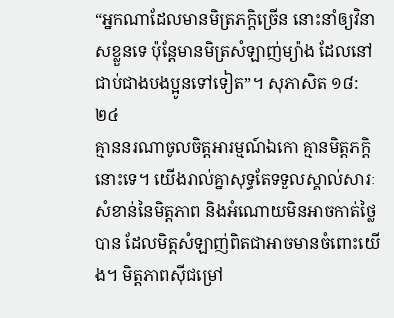“អ្នកណាដែលមានមិត្រភក្តិច្រើន នោះនាំឲ្យវិនាសខ្លួនទេ ប៉ុន្តែមានមិត្រសំឡាញ់ម្យ៉ាង ដែលនៅជាប់ជាងបងប្អូនទៅទៀត”។ សុភាសិត ១៨:២៤
គ្មាននរណាចូលចិត្តអារម្មណ៍ឯកោ គ្មានមិត្តភក្តិនោះទេ។ យើងរាល់គ្នាសុទ្ធតែទទួលស្គាល់សារៈសំខាន់នៃមិត្តភាព និងអំណោយមិនអាចកាត់ថ្លៃបាន ដែលមិត្តសំឡាញ់ពិតជាអាចមានចំពោះយើង។ មិត្តភាពស៊ីជម្រៅ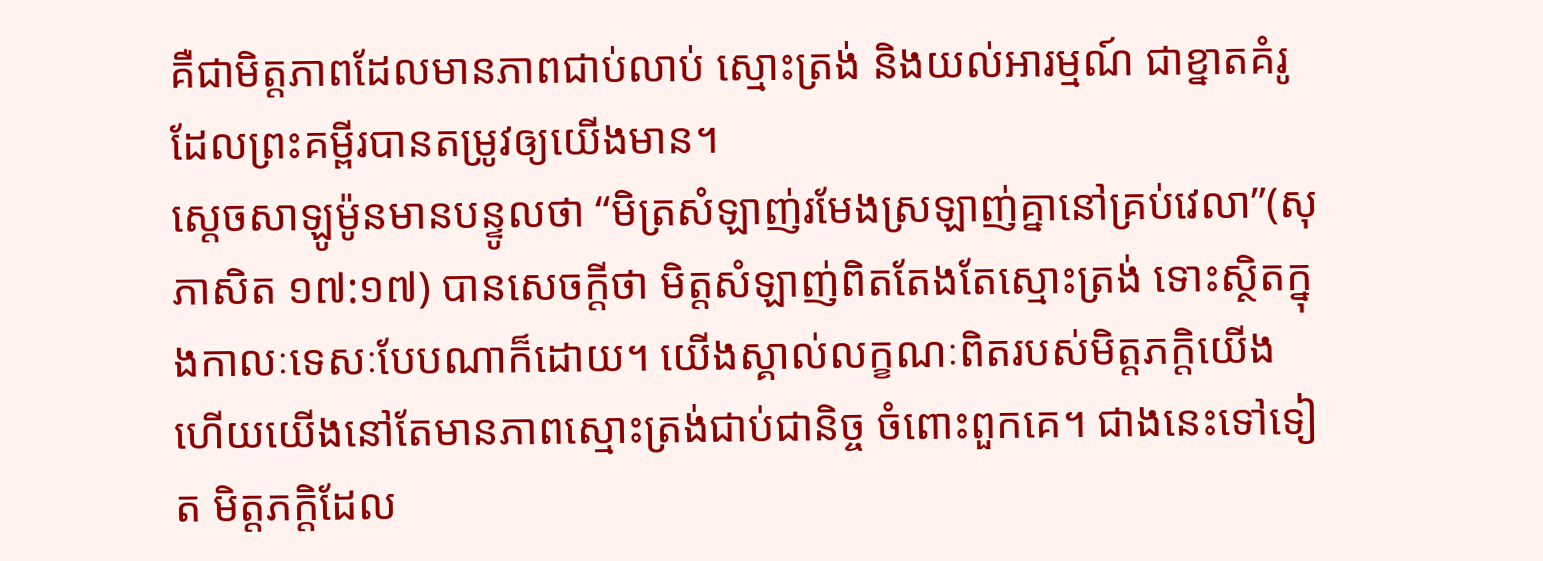គឺជាមិត្តភាពដែលមានភាពជាប់លាប់ ស្មោះត្រង់ និងយល់អារម្មណ៍ ជាខ្នាតគំរូ ដែលព្រះគម្ពីរបានតម្រូវឲ្យយើងមាន។
ស្តេចសាឡូម៉ូនមានបន្ទូលថា “មិត្រសំឡាញ់រមែងស្រឡាញ់គ្នានៅគ្រប់វេលា”(សុភាសិត ១៧:១៧) បានសេចក្តីថា មិត្តសំឡាញ់ពិតតែងតែស្មោះត្រង់ ទោះស្ថិតក្នុងកាលៈទេសៈបែបណាក៏ដោយ។ យើងស្គាល់លក្ខណៈពិតរបស់មិត្តភក្តិយើង ហើយយើងនៅតែមានភាពស្មោះត្រង់ជាប់ជានិច្ច ចំពោះពួកគេ។ ជាងនេះទៅទៀត មិត្តភក្តិដែល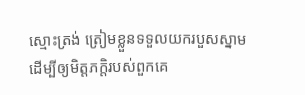ស្មោះត្រង់ ត្រៀមខ្លួនទទួលយករបួសស្នាម ដើម្បីឲ្យមិត្តភក្តិរបស់ពួកគេ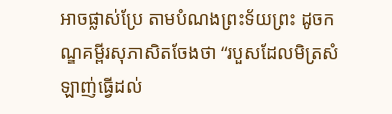អាចផ្លាស់ប្រែ តាមបំណងព្រះទ័យព្រះ ដូចកណ្ឌគម្ពីរសុភាសិតចែងថា “របួសដែលមិត្រសំឡាញ់ធ្វើដល់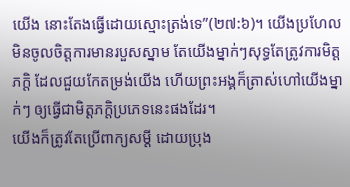យើង នោះតែងធ្វើដោយស្មោះត្រង់ទេ”(២៧:៦)។ យើងប្រហែលមិនចូលចិត្តការមានរបួសស្នាម តែយើងម្នាក់ៗសុទ្ធតែត្រូវការមិត្តភក្តិ ដែលជួយកែតម្រង់យើង ហើយព្រះអង្គក៏ត្រាស់ហៅយើងម្នាក់ៗ ឲ្យធ្វើជាមិត្តភក្តិប្រភេទនេះផងដែរ។
យើងក៏ត្រូវតែប្រើពាក្យសម្តី ដោយប្រុង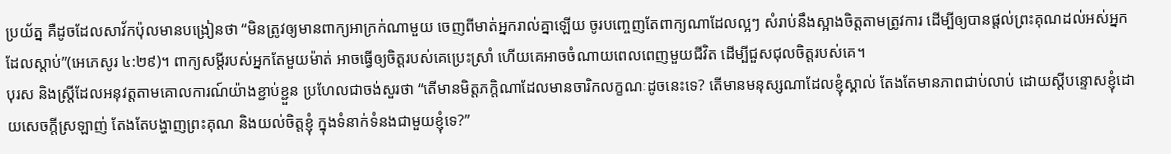ប្រយ័ត្ន គឺដូចដែលសាវ័កប៉ុលមានបង្រៀនថា “មិនត្រូវឲ្យមានពាក្យអាក្រក់ណាមួយ ចេញពីមាត់អ្នករាល់គ្នាឡើយ ចូរបញ្ចេញតែពាក្យណាដែលល្អៗ សំរាប់នឹងស្អាងចិត្តតាមត្រូវការ ដើម្បីឲ្យបានផ្តល់ព្រះគុណដល់អស់អ្នកដែលស្តាប់”(អេភេសូរ ៤:២៩)។ ពាក្យសម្តីរបស់អ្នកតែមួយម៉ាត់ អាចធ្វើឲ្យចិត្តរបស់គេប្រេះស្រាំ ហើយគេអាចចំណាយពេលពេញមួយជីវិត ដើម្បីជួសជុលចិត្តរបស់គេ។
បុរស និងស្ត្រីដែលអនុវត្តតាមគោលការណ៍យ៉ាងខ្ជាប់ខ្ជួន ប្រហែលជាចង់សួរថា “តើមានមិត្តភក្តិណាដែលមានចារិកលក្ខណៈដូចនេះទេ? តើមានមនុស្សណាដែលខ្ញុំស្គាល់ តែងតែមានភាពជាប់លាប់ ដោយស្តីបន្ទោសខ្ញុំដោយសេចក្តីស្រឡាញ់ តែងតែបង្ហាញព្រះគុណ និងយល់ចិត្តខ្ញុំ ក្នុងទំនាក់ទំនងជាមួយខ្ញុំទេ?”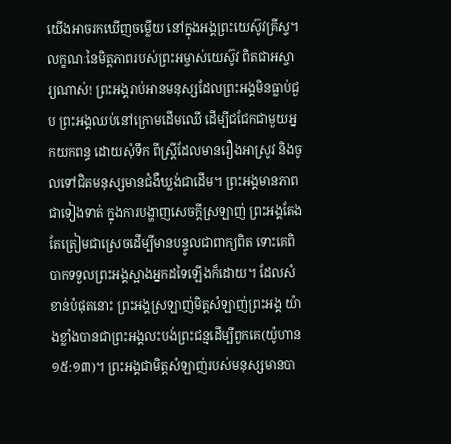យើងអាចរកឃើញចម្លើយ នៅក្នុងអង្គព្រះយេស៊ូវគ្រីស្ទ។
លក្ខណៈនៃមិត្តភាពរបស់ព្រះអម្ចាស់យេស៊ូវ ពិតជាអស្ចារ្យណាស់! ព្រះអង្គរាប់អានមនុស្សដែលព្រះអង្គមិនធ្លាប់ជួប ព្រះអង្គឈប់នៅក្រោមដើមឈើ ដើម្បីជជែកជាមួយអ្នកយកពន្ធ ដោយសុំទឹក ពីស្ត្រីដែលមានរឿងអាស្រូវ និងចូលទៅជិតមនុស្សមានជំងឺឃ្លង់ជាដើម។ ព្រះអង្គមានភាពជាទៀងទាត់ ក្នុងការបង្ហាញសេចក្តីស្រឡាញ់ ព្រះអង្គតែងតែត្រៀមជាស្រេចដើម្បីមានបន្ទូលជាពាក្យពិត ទោះគេពិបាកទទួលព្រះអង្គស្អាងអ្នកដទៃឡើងក៏ដោយ។ ដែលសំខាន់បំផុតនោះ ព្រះអង្គស្រឡាញ់មិត្តសំឡាញ់ព្រះអង្គ យ៉ាងខ្លាំងបានជាព្រះអង្គលះបង់ព្រះជន្មដើម្បីពួកគេ(យ៉ូហាន ១៥:១៣)។ ព្រះអង្គជាមិត្តសំឡាញ់របស់មនុស្សមានបា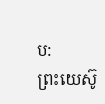ប:
ព្រះយេស៊ូ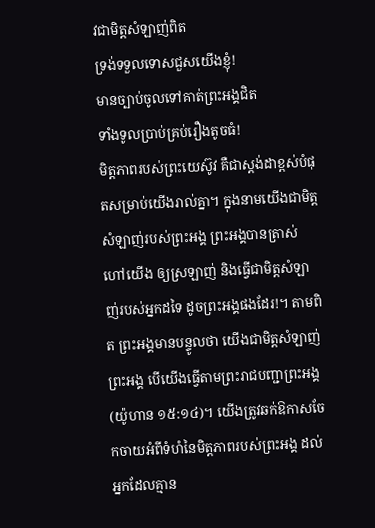វជាមិត្តសំឡាញ់ពិត
ទ្រង់ទទួលទោសជួសយើងខ្ញុំ!
មានច្បាប់ចូលទៅគាត់ព្រះអង្គជិត
ទាំងទូលប្រាប់គ្រប់រឿងតូចធំ!
មិត្តភាពរបស់ព្រះយេស៊ូវ គឺជាស្តង់ដាខ្ពស់បំផុតសម្រាប់យើងរាល់គ្នា។ ក្នុងនាមយើងជាមិត្តសំឡាញ់របស់ព្រះអង្គ ព្រះអង្គបានត្រាស់ហៅយើង ឲ្យស្រឡាញ់ និងធ្វើជាមិត្តសំឡាញ់របស់អ្នកដទៃ ដូចព្រះអង្គផងដែរ!។ តាមពិត ព្រះអង្គមានបន្ទូលថា យើងជាមិត្តសំឡាញ់ព្រះអង្គ បើយើងធ្វើតាមព្រះរាជបញ្ជាព្រះអង្គ(យ៉ូហាន ១៥:១៤)។ យើងត្រូវឆក់ឱកាសចែកចាយអំពីទំហំនៃមិត្តភាពរបស់ព្រះអង្គ ដល់អ្នកដែលគ្មាន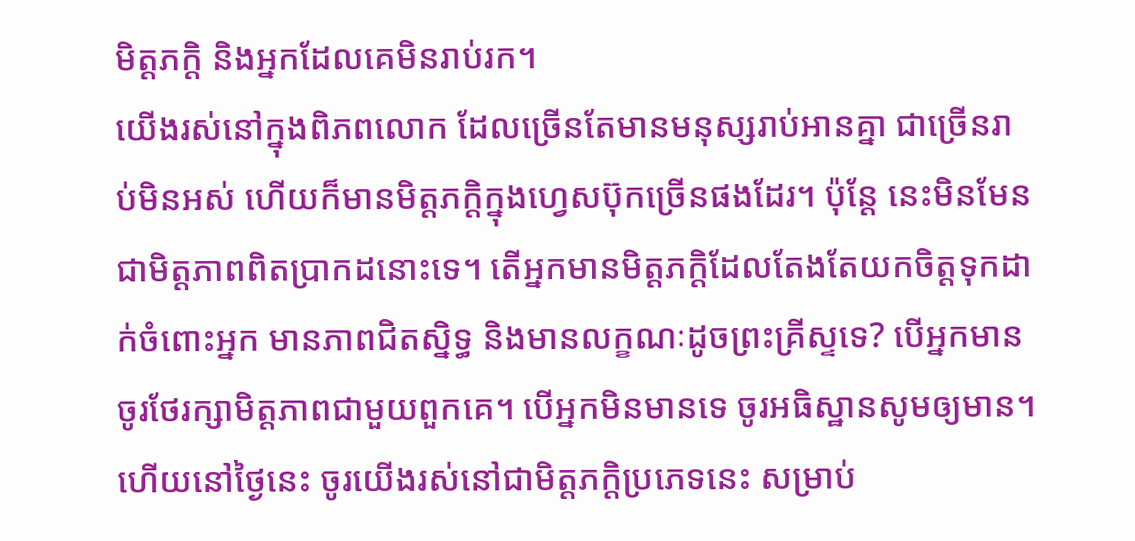មិត្តភក្តិ និងអ្នកដែលគេមិនរាប់រក។
យើងរស់នៅក្នុងពិភពលោក ដែលច្រើនតែមានមនុស្សរាប់អានគ្នា ជាច្រើនរាប់មិនអស់ ហើយក៏មានមិត្តភក្តិក្នុងហ្វេសប៊ុកច្រើនផងដែរ។ ប៉ុន្តែ នេះមិនមែនជាមិត្តភាពពិតប្រាកដនោះទេ។ តើអ្នកមានមិត្តភក្តិដែលតែងតែយកចិត្តទុកដាក់ចំពោះអ្នក មានភាពជិតស្និទ្ធ និងមានលក្ខណៈដូចព្រះគ្រីស្ទទេ? បើអ្នកមាន ចូរថែរក្សាមិត្តភាពជាមួយពួកគេ។ បើអ្នកមិនមានទេ ចូរអធិស្ឋានសូមឲ្យមាន។ ហើយនៅថ្ងៃនេះ ចូរយើងរស់នៅជាមិត្តភក្តិប្រភេទនេះ សម្រាប់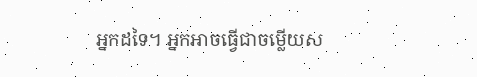អ្នកដទៃ។ អ្នកអាចធ្វើជាចម្លើយស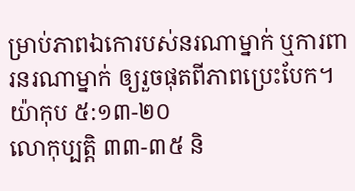ម្រាប់ភាពឯកោរបស់នរណាម្នាក់ ឬការពារនរណាម្នាក់ ឲ្យរួចផុតពីភាពប្រេះបែក។
យ៉ាកុប ៥:១៣-២០
លោកុប្បត្តិ ៣៣-៣៥ និ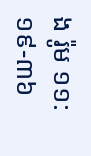ង រ៉ូម ១១:១៩-៣៦